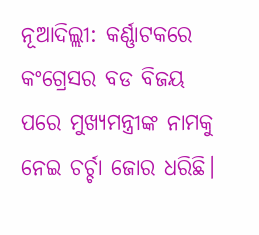ନୂଆଦିଲ୍ଲୀ: କର୍ଣ୍ଣାଟକରେ କଂଗ୍ରେସର ବଡ ବିଜୟ ପରେ ମୁଖ୍ୟମନ୍ତ୍ରୀଙ୍କ ନାମକୁ ନେଇ ଚର୍ଚ୍ଚା ଜୋର ଧରିଛି।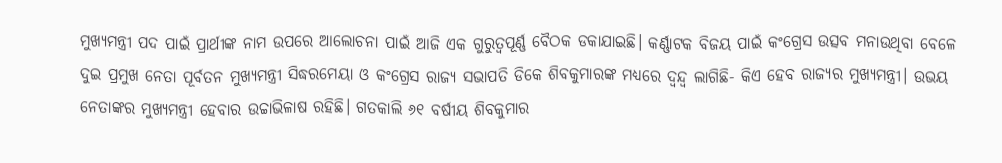ମୁଖ୍ୟମନ୍ତ୍ରୀ ପଦ ପାଇଁ ପ୍ରାର୍ଥୀଙ୍କ ନାମ ଉପରେ ଆଲୋଚନା ପାଇଁ ଆଜି ଏକ ଗୁରୁତ୍ୱପୂର୍ଣ୍ଣ ବୈଠକ ଡକାଯାଇଛି। କର୍ଣ୍ଣାଟକ ବିଜୟ ପାଇଁ କଂଗ୍ରେସ ଉତ୍ସବ ମନାଉଥିବା ବେଳେ ଦୁଇ ପ୍ରମୁଖ ନେତା ପୂର୍ବତନ ମୁଖ୍ୟମନ୍ତ୍ରୀ ସିଦ୍ଧରମେୟା ଓ କଂଗ୍ରେସ ରାଜ୍ୟ ସଭାପତି ଡିକେ ଶିବକୁମାରଙ୍କ ମଧ୍ୟରେ ଦ୍ବନ୍ଦ୍ବ ଲାଗିଛି- କିଏ ହେବ ରାଜ୍ୟର ମୁଖ୍ୟମନ୍ତ୍ରୀ। ଉଭୟ ନେତାଙ୍କର ମୁଖ୍ୟମନ୍ତ୍ରୀ ହେବାର ଉଚ୍ଚାଭିଳାଷ ରହିଛି। ଗତକାଲି ୬୧ ବର୍ଷୀୟ ଶିବକୁମାର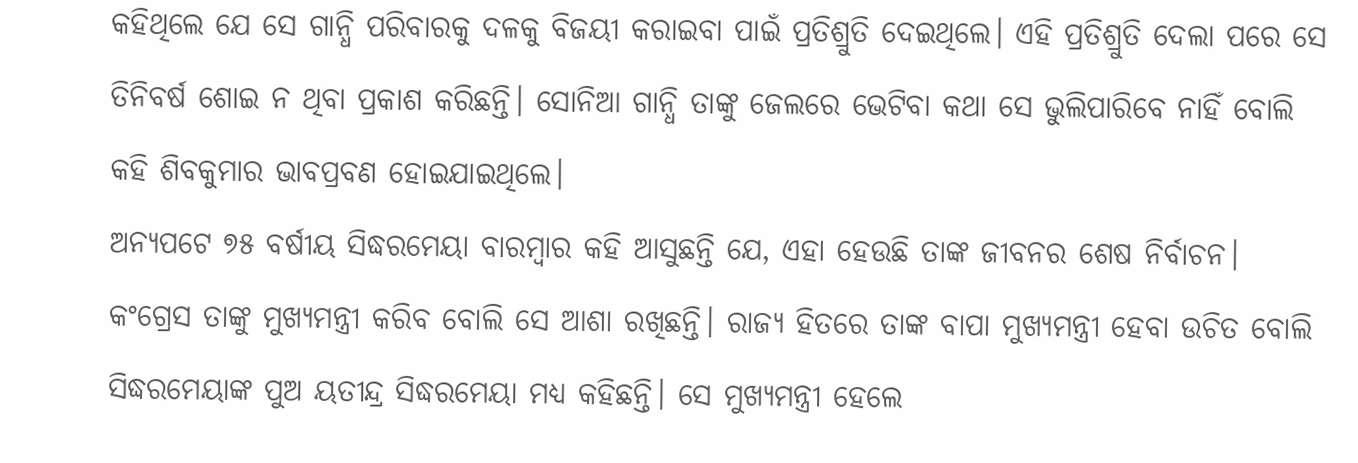କହିଥିଲେ ଯେ ସେ ଗାନ୍ଧି ପରିବାରକୁ ଦଳକୁ ବିଜୟୀ କରାଇବା ପାଇଁ ପ୍ରତିଶ୍ରୁତି ଦେଇଥିଲେ। ଏହି ପ୍ରତିଶ୍ରୁତି ଦେଲା ପରେ ସେ ତିନିବର୍ଷ ଶୋଇ ନ ଥିବା ପ୍ରକାଶ କରିଛନ୍ତି। ସୋନିଆ ଗାନ୍ଧି ତାଙ୍କୁ ଜେଲରେ ଭେଟିବା କଥା ସେ ଭୁଲିପାରିବେ ନାହିଁ ବୋଲି କହି ଶିବକୁମାର ଭାବପ୍ରବଣ ହୋଇଯାଇଥିଲେ।
ଅନ୍ୟପଟେ ୭୫ ବର୍ଷୀୟ ସିଦ୍ଧରମେୟା ବାରମ୍ବାର କହି ଆସୁଛନ୍ତି ଯେ, ଏହା ହେଉଛି ତାଙ୍କ ଜୀବନର ଶେଷ ନିର୍ବାଚନ। କଂଗ୍ରେସ ତାଙ୍କୁ ମୁଖ୍ୟମନ୍ତ୍ରୀ କରିବ ବୋଲି ସେ ଆଶା ରଖିଛନ୍ତି। ରାଜ୍ୟ ହିତରେ ତାଙ୍କ ବାପା ମୁଖ୍ୟମନ୍ତ୍ରୀ ହେବା ଉଚିତ ବୋଲି ସିଦ୍ଧରମେୟାଙ୍କ ପୁଅ ୟତୀନ୍ଦ୍ର ସିଦ୍ଧରମେୟା ମଧ୍ୟ କହିଛନ୍ତି। ସେ ମୁଖ୍ୟମନ୍ତ୍ରୀ ହେଲେ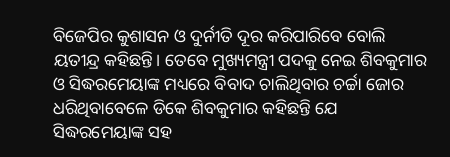ବିଜେପିର କୁଶାସନ ଓ ଦୁର୍ନୀତି ଦୂର କରିପାରିବେ ବୋଲି ୟତୀନ୍ଦ୍ର କହିଛନ୍ତି। ତେବେ ମୁଖ୍ୟମନ୍ତ୍ରୀ ପଦକୁ ନେଇ ଶିବକୁମାର ଓ ସିଦ୍ଧରମେୟାଙ୍କ ମଧ୍ୟରେ ବିବାଦ ଚାଲିଥିବାର ଚର୍ଚ୍ଚା ଜୋର ଧରିଥିବାବେଳେ ଡିକେ ଶିବକୁମାର କହିଛନ୍ତି ଯେ ସିଦ୍ଧରମେୟାଙ୍କ ସହ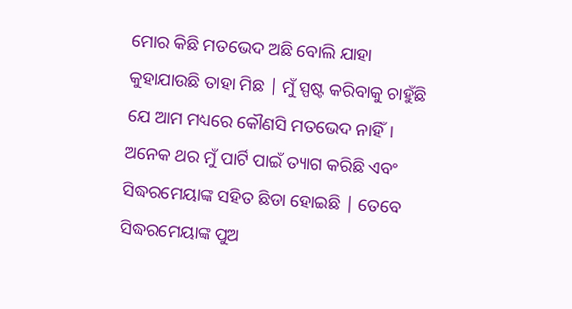ମୋର କିଛି ମତଭେଦ ଅଛି ବୋଲି ଯାହା କୁହାଯାଉଛି ତାହା ମିଛ | ମୁଁ ସ୍ପଷ୍ଟ କରିବାକୁ ଚାହୁଁଛି ଯେ ଆମ ମଧ୍ୟରେ କୌଣସି ମତଭେଦ ନାହିଁ। ଅନେକ ଥର ମୁଁ ପାର୍ଟି ପାଇଁ ତ୍ୟାଗ କରିଛି ଏବଂ ସିଦ୍ଧରମେୟାଙ୍କ ସହିତ ଛିଡା ହୋଇଛି | ତେବେ ସିଦ୍ଧରମେୟାଙ୍କ ପୁଅ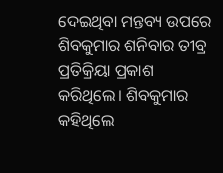ଦେଇଥିବା ମନ୍ତବ୍ୟ ଉପରେ ଶିବକୁମାର ଶନିବାର ତୀବ୍ର ପ୍ରତିକ୍ରିୟା ପ୍ରକାଶ କରିଥିଲେ। ଶିବକୁମାର କହିଥିଲେ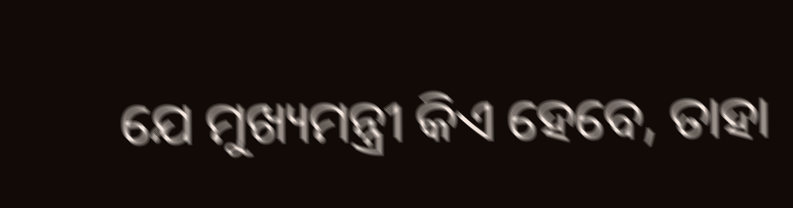ଯେ ମୁଖ୍ୟମନ୍ତ୍ରୀ କିଏ ହେବେ, ତାହା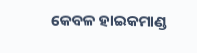କେବଳ ହାଇକମାଣ୍ଡ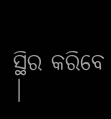ସ୍ଥିର କରିବେ |